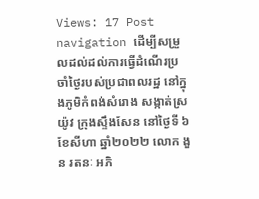Views: 17 Post navigation ដើម្បីសម្រួលដល់ដល់ការធ្វើដំណើរប្រចាំថ្ងៃរបស់ប្រជាពលរដ្ឋ នៅក្នុងភូមិកំពង់សំរោង សង្កាត់ស្រយ៉ូវ ក្រុងស្ទឹងសែន នៅថ្ងៃទី ៦ ខែសីហា ឆ្នាំ២០២២ លោក ងួន រតនៈ អភិ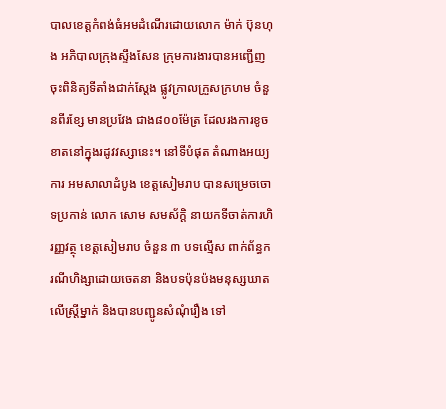បាលខេត្តកំពង់ធំអមដំណើរដោយលោក ម៉ាក់ ប៊ុនហុង អភិបាលក្រុងស្ទឹងសែន ក្រុមការងារបានអញ្ជើញចុះពិនិត្យទីតាំងជាក់ស្ដែង ផ្លូវក្រាលក្រួសក្រហម ចំនួនពីរខ្សែ មានប្រវែង ជាង៨០០ម៉ែត្រ ដែលរងការខូចខាតនៅក្នុងរដូវវស្សានេះ។ នៅទីបំផុត តំណាងអយ្យការ អមសាលាដំបូង ខេត្តសៀមរាប បានសម្រេចចោទប្រកាន់ លោក សោម សមស័ក្តិ នាយកទីចាត់ការហិរញ្ញវត្ថុ ខេត្តសៀមរាប ចំនួន ៣ បទល្មើស ពាក់ព័ន្ធករណីហិង្សាដោយចេតនា និងបទប៉ុនប៉ងមនុស្សឃាត លើស្ត្រីម្នាក់ និងបានបញ្ជូនសំណុំរឿង ទៅ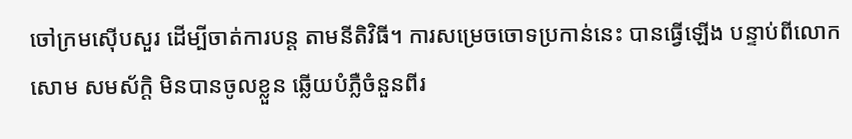ចៅក្រមស៊ើបសួរ ដើម្បីចាត់ការបន្ត តាមនីតិវិធី។ ការសម្រេចចោទប្រកាន់នេះ បានធ្វើឡើង បន្ទាប់ពីលោក សោម សមស័ក្តិ មិនបានចូលខ្លួន ឆ្លើយបំភ្លឺចំនួនពីរ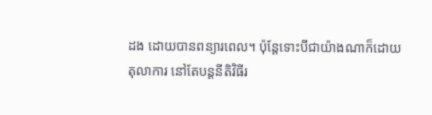ដង ដោយបានពន្យារពេល។ ប៉ុន្តែទោះបីជាយ៉ាងណាក៏ដោយ តុលាការ នៅតែបន្តនីតិវិធីរ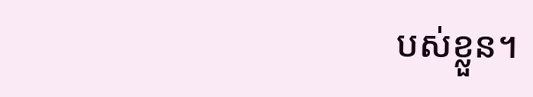បស់ខ្លួន។